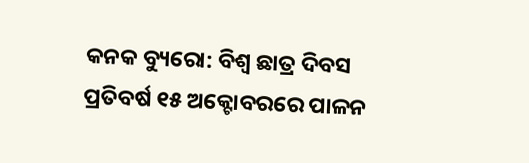କନକ ବ୍ୟୁରୋ: ବିଶ୍ୱ ଛାତ୍ର ଦିବସ ପ୍ରତିବର୍ଷ ୧୫ ଅକ୍ଟୋବରରେ ପାଳନ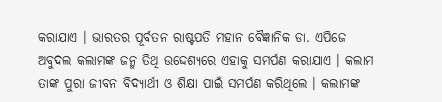କରାଯାଏ । ଭାରତର ପୂର୍ବତନ ରାଷ୍ଟପତି ମହାନ ବୈଜ୍ଞାନିକ ଡା. ଏପିଜେ ଅବୁଦଲ କଲାମଙ୍କ ଜନ୍ମ ତିଥି ଉଦ୍ଦେଶ୍ୟରେ ଏହାକୁ ସମର୍ପଣ କରାଯାଏ । କଲାମ ତାଙ୍କ ପୁରା ଜୀବନ ବିଦ୍ୟାର୍ଥୀ ଓ ଶିକ୍ଷା ପାଇଁ ସମର୍ପଣ କରିଥିଲେ । କଲାମଙ୍କ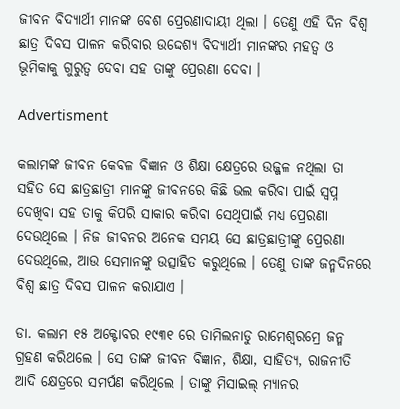ଜୀବନ ବିଦ୍ୟାର୍ଥୀ ମାନଙ୍କ ବେଶ ପ୍ରେରଣାଦାୟୀ ଥିଲା । ତେଣୁ ଏହି ଦିନ ବିଶ୍ୱ ଛାତ୍ର ଦିବସ ପାଳନ କରିବାର ଉଦ୍ଦେଶ୍ୟ ବିଦ୍ୟାର୍ଥୀ ମାନଙ୍କର ମହତ୍ୱ ଓ ଭୂମିକାକୁ ଗୁରୁତ୍ୱ ଦେବା ସହ ତାଙ୍କୁ ପ୍ରେରଣା ଦେବା ।

Advertisment

କଲାମଙ୍କ ଜୀବନ କେବଳ ବିଜ୍ଞାନ ଓ ଶିକ୍ଷା କ୍ଷେତ୍ରରେ ଉଜ୍ଜଳ ନଥିଲା ତା ସହିତ ସେ ଛାତ୍ରଛାତ୍ରୀ ମାନଙ୍କୁ ଜୀବନରେ କିଛି ଭଲ କରିବା ପାଇଁ ସ୍ୱପ୍ନ ଦେଖିବା ସହ ତାକୁ କିପରି ସାକାର କରିବା ସେଥିପାଇଁ ମଧ୍ୟ ପ୍ରେରଣା ଦେଉଥିଲେ । ନିଜ ଜୀବନର ଅନେକ ସମୟ ସେ ଛାତ୍ରଛାତ୍ରୀଙ୍କୁ ପ୍ରେରଣା ଦେଉଥିଲେ, ଆଉ ସେମାନଙ୍କୁ ଉତ୍ସାହିତ କରୁଥିଲେ । ତେଣୁ ତାଙ୍କ ଜନ୍ମଦିନରେ ବିଶ୍ୱ ଛାତ୍ର ଦିବସ ପାଳନ କରାଯାଏ ।

ଡା. କଲାମ ୧୫ ଅକ୍ଟୋବର ୧୯୩୧ ରେ ତାମିଲନାଡୁ ରାମେଶ୍ୱରମ୍ରେ ଜନ୍ମ ଗ୍ରହଣ କରିଥଲେ । ସେ ତାଙ୍କ ଜୀବନ ବିଜ୍ଞାନ, ଶିକ୍ଷା, ସାହିତ୍ୟ, ରାଜନୀତି ଆଦି କ୍ଷେତ୍ରରେ ସମର୍ପଣ କରିଥିଲେ । ତାଙ୍କୁ ମିସାଇଲ୍ ମ୍ୟାନର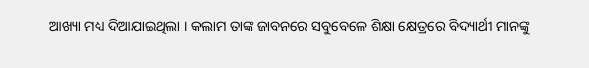ଆଖ୍ୟା ମଧ୍ୟ ଦିଆଯାଇଥିଲା । କଲାମ ତାଙ୍କ ଜାବନରେ ସବୁବେଳେ ଶିକ୍ଷା କ୍ଷେତ୍ରରେ ବିଦ୍ୟାର୍ଥୀ ମାନଙ୍କୁ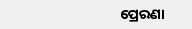ପ୍ରେରଣା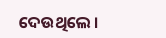ଦେଉଥିଲେ ।